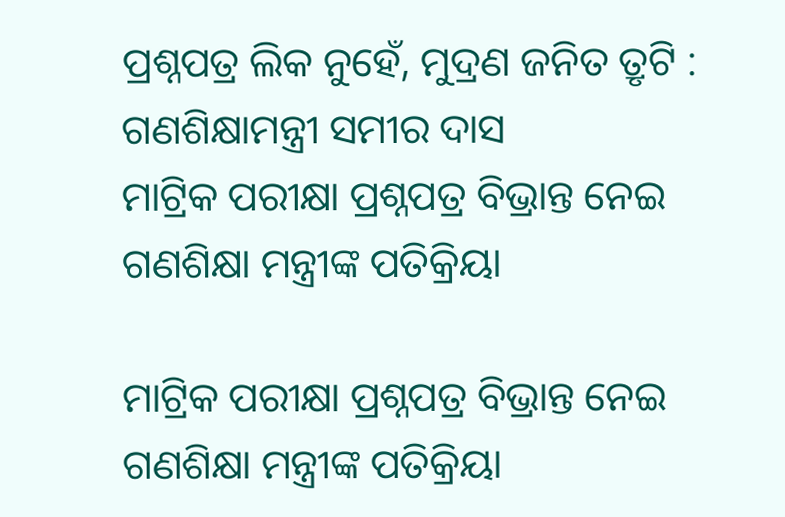ପ୍ରଶ୍ନପତ୍ର ଲିକ ନୁହେଁ, ମୁଦ୍ରଣ ଜନିତ ତ୍ରୃଟି : ଗଣଶିକ୍ଷାମନ୍ତ୍ରୀ ସମୀର ଦାସ
ମାଟ୍ରିକ ପରୀକ୍ଷା ପ୍ରଶ୍ନପତ୍ର ବିଭ୍ରାନ୍ତ ନେଇ ଗଣଶିକ୍ଷା ମନ୍ତ୍ରୀଙ୍କ ପତିକ୍ରିୟା

ମାଟ୍ରିକ ପରୀକ୍ଷା ପ୍ରଶ୍ନପତ୍ର ବିଭ୍ରାନ୍ତ ନେଇ ଗଣଶିକ୍ଷା ମନ୍ତ୍ରୀଙ୍କ ପତିକ୍ରିୟା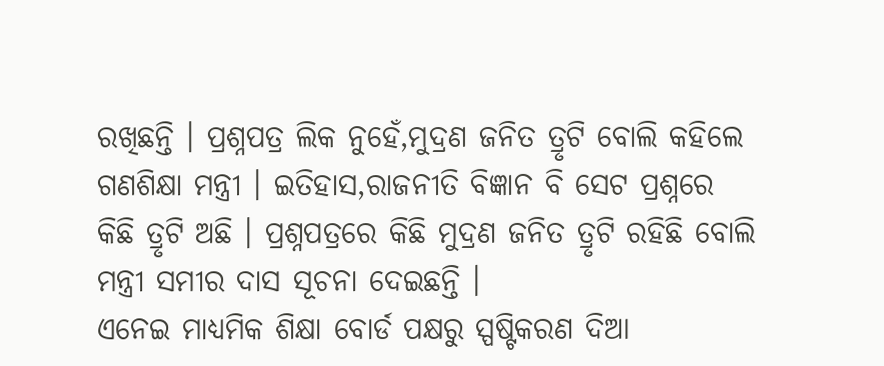ରଖିଛନ୍ତି । ପ୍ରଶ୍ନପତ୍ର ଲିକ ନୁହେଁ,ମୁଦ୍ରଣ ଜନିତ ତ୍ରୃଟି ବୋଲି କହିଲେ ଗଣଶିକ୍ଷା ମନ୍ତ୍ରୀ । ଇତିହାସ,ରାଜନୀତି ବିଜ୍ଞାନ ବି ସେଟ ପ୍ରଶ୍ନରେ କିଛି ତ୍ରୃଟି ଅଛି । ପ୍ରଶ୍ନପତ୍ରରେ କିଛି ମୁଦ୍ରଣ ଜନିତ ତ୍ରୃଟି ରହିଛି ବୋଲି ମନ୍ତ୍ରୀ ସମୀର ଦାସ ସୂଚନା ଦେଇଛନ୍ତି ।
ଏନେଇ ମାଧ୍ୟମିକ ଶିକ୍ଷା ବୋର୍ଡ ପକ୍ଷରୁ ସ୍ପଷ୍ଟିକରଣ ଦିଆ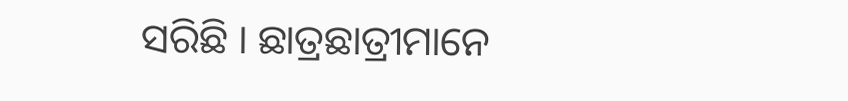ସରିଛି । ଛାତ୍ରଛାତ୍ରୀମାନେ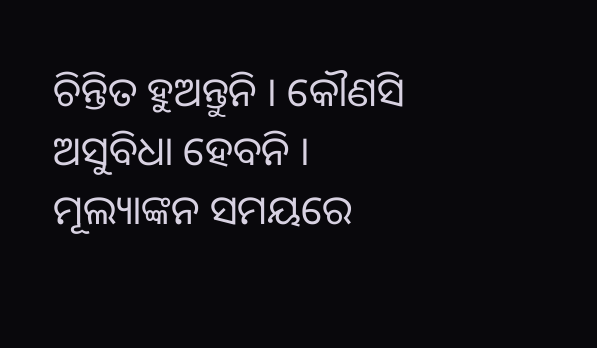ଚିନ୍ତିତ ହୁଅନ୍ତୁନି । କୌଣସି ଅସୁବିଧା ହେବନି । ମୂଲ୍ୟାଙ୍କନ ସମୟରେ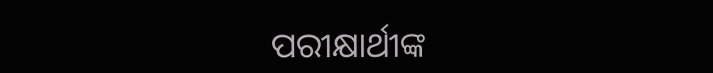ପରୀକ୍ଷାର୍ଥୀଙ୍କ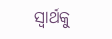ସ୍ୱାର୍ଥକୁ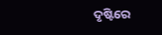ଦୃଷ୍ଟିରେ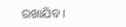ରଖାଯିବ ।